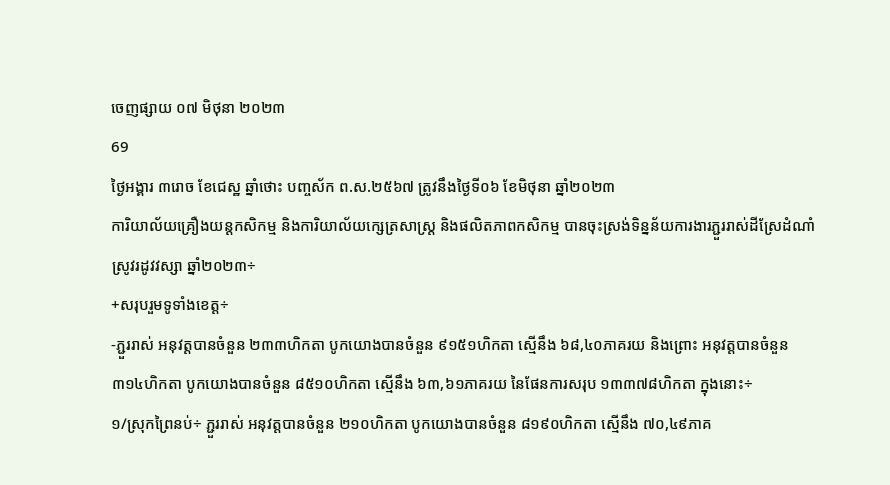ចេញផ្សាយ ០៧ មិថុនា ២០២៣
69
ថ្ងៃអង្គារ ៣រោច ខែជេស្ឋ ឆ្នាំថោះ បញ្ចស័ក ព.ស.២៥៦៧ ត្រូវនឹងថ្ងៃទី០៦ ខែមិថុនា ឆ្នាំ២០២៣
ការិយាល័យគ្រឿងយន្តកសិកម្ម និងការិយាល័យក្សេត្រសាស្រ្ត និងផលិតភាពកសិកម្ម បានចុះស្រង់ទិន្នន័យការងារភ្ជួររាស់ដីស្រែដំណាំស្រូវរដូវវស្សា ឆ្នាំ២០២៣÷
+សរុបរួមទូទាំងខេត្ត÷
-ភ្ជួររាស់ អនុវត្តបានចំនួន ២៣៣ហិកតា បូកយោងបានចំនួន ៩១៥១ហិកតា ស្មើនឹង ៦៨,៤០ភាគរយ និងព្រោះ អនុវត្តបានចំនួន ៣១៤ហិកតា បូកយោងបានចំនួន ៨៥១០ហិកតា ស្មើនឹង ៦៣,៦១ភាគរយ នៃផែនការសរុប ១៣៣៧៨ហិកតា ក្នុងនោះ÷
១/ស្រុកព្រៃនប់÷ ភ្ជួររាស់ អនុវត្តបានចំនួន ២១០ហិកតា បូកយោងបានចំនួន ៨១៩០ហិកតា ស្មើនឹង ៧០,៤៩ភាគ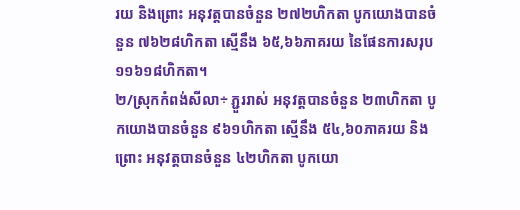រយ និងព្រោះ អនុវត្តបានចំនួន ២៧២ហិកតា បូកយោងបានចំនួន ៧៦២៨ហិកតា ស្មើនឹង ៦៥,៦៦ភាគរយ នៃផែនការសរុប ១១៦១៨ហិកតា។
២/ស្រុកកំពង់សីលា÷ ភ្ជួររាស់ អនុវត្តបានចំនួន ២៣ហិកតា បូកយោងបានចំនួន ៩៦១ហិកតា ស្មើនឹង ៥៤,៦០ភាគរយ និងព្រោះ អនុវត្តបានចំនួន ៤២ហិកតា បូកយោ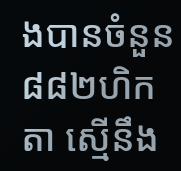ងបានចំនួន ៨៨២ហិកតា ស្មើនឹង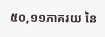៥០,១១ភាគរយ នៃ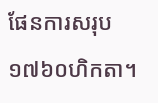ផែនការសរុប ១៧៦០ហិកតា។